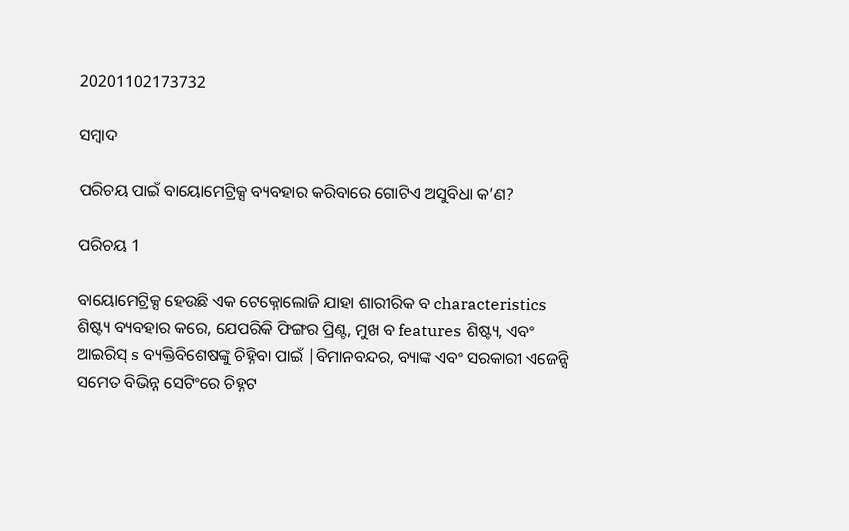20201102173732

ସମ୍ବାଦ

ପରିଚୟ ପାଇଁ ବାୟୋମେଟ୍ରିକ୍ସ ବ୍ୟବହାର କରିବାରେ ଗୋଟିଏ ଅସୁବିଧା କ’ଣ?

ପରିଚୟ 1

ବାୟୋମେଟ୍ରିକ୍ସ ହେଉଛି ଏକ ଟେକ୍ନୋଲୋଜି ଯାହା ଶାରୀରିକ ବ characteristics ଶିଷ୍ଟ୍ୟ ବ୍ୟବହାର କରେ, ଯେପରିକି ଫିଙ୍ଗର ପ୍ରିଣ୍ଟ, ମୁଖ ବ features ଶିଷ୍ଟ୍ୟ, ଏବଂ ଆଇରିସ୍ s ବ୍ୟକ୍ତିବିଶେଷଙ୍କୁ ଚିହ୍ନିବା ପାଇଁ |ବିମାନବନ୍ଦର, ବ୍ୟାଙ୍କ ଏବଂ ସରକାରୀ ଏଜେନ୍ସି ସମେତ ବିଭିନ୍ନ ସେଟିଂରେ ଚିହ୍ନଟ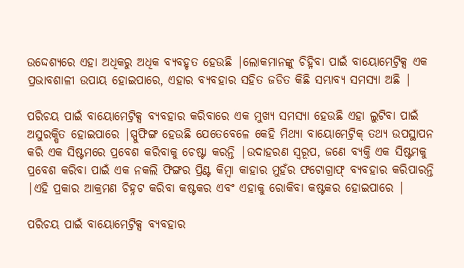ଉଦ୍ଦେଶ୍ୟରେ ଏହା ଅଧିକରୁ ଅଧିକ ବ୍ୟବହୃତ ହେଉଛି |ଲୋକମାନଙ୍କୁ ଚିହ୍ନିବା ପାଇଁ ବାୟୋମେଟ୍ରିକ୍ସ ଏକ ପ୍ରଭାବଶାଳୀ ଉପାୟ ହୋଇପାରେ, ଏହାର ବ୍ୟବହାର ସହିତ ଜଡିତ କିଛି ସମ୍ଭାବ୍ୟ ସମସ୍ୟା ଅଛି |

ପରିଚୟ ପାଇଁ ବାୟୋମେଟ୍ରିକ୍ସ ବ୍ୟବହାର କରିବାରେ ଏକ ମୁଖ୍ୟ ସମସ୍ୟା ହେଉଛି ଏହା ଲୁଟିବା ପାଇଁ ଅସୁରକ୍ଷିତ ହୋଇପାରେ |ସ୍ପୁଫିଙ୍ଗ ହେଉଛି ଯେତେବେଳେ କେହି ମିଥ୍ୟା ବାୟୋମେଟ୍ରିକ୍ ତଥ୍ୟ ଉପସ୍ଥାପନ କରି ଏକ ସିଷ୍ଟମରେ ପ୍ରବେଶ କରିବାକୁ ଚେଷ୍ଟା କରନ୍ତି |ଉଦାହରଣ ସ୍ୱରୂପ, ଜଣେ ବ୍ୟକ୍ତି ଏକ ସିଷ୍ଟମକୁ ପ୍ରବେଶ କରିବା ପାଇଁ ଏକ ନକଲି ଫିଙ୍ଗର ପ୍ରିଣ୍ଟ କିମ୍ବା କାହାର ମୁହଁର ଫଟୋଗ୍ରାଫ୍ ବ୍ୟବହାର କରିପାରନ୍ତି |ଏହି ପ୍ରକାର ଆକ୍ରମଣ ଚିହ୍ନଟ କରିବା କଷ୍ଟକର ଏବଂ ଏହାକୁ ରୋକିବା କଷ୍ଟକର ହୋଇପାରେ |

ପରିଚୟ ପାଇଁ ବାୟୋମେଟ୍ରିକ୍ସ ବ୍ୟବହାର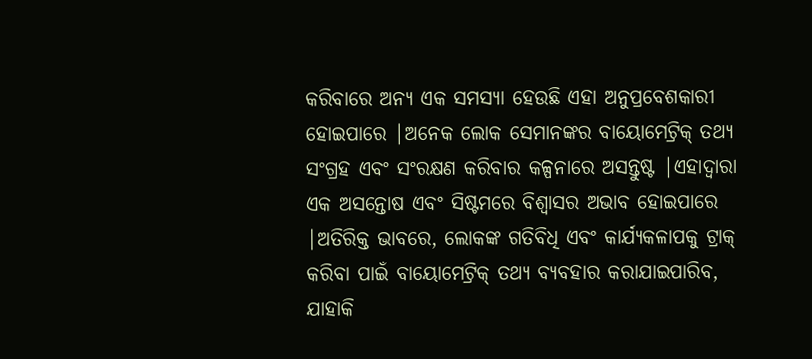କରିବାରେ ଅନ୍ୟ ଏକ ସମସ୍ୟା ହେଉଛି ଏହା ଅନୁପ୍ରବେଶକାରୀ ହୋଇପାରେ |ଅନେକ ଲୋକ ସେମାନଙ୍କର ବାୟୋମେଟ୍ରିକ୍ ତଥ୍ୟ ସଂଗ୍ରହ ଏବଂ ସଂରକ୍ଷଣ କରିବାର କଳ୍ପନାରେ ଅସନ୍ତୁଷ୍ଟ |ଏହାଦ୍ୱାରା ଏକ ଅସନ୍ତୋଷ ଏବଂ ସିଷ୍ଟମରେ ବିଶ୍ୱାସର ଅଭାବ ହୋଇପାରେ |ଅତିରିକ୍ତ ଭାବରେ, ଲୋକଙ୍କ ଗତିବିଧି ଏବଂ କାର୍ଯ୍ୟକଳାପକୁ ଟ୍ରାକ୍ କରିବା ପାଇଁ ବାୟୋମେଟ୍ରିକ୍ ତଥ୍ୟ ବ୍ୟବହାର କରାଯାଇପାରିବ, ଯାହାକି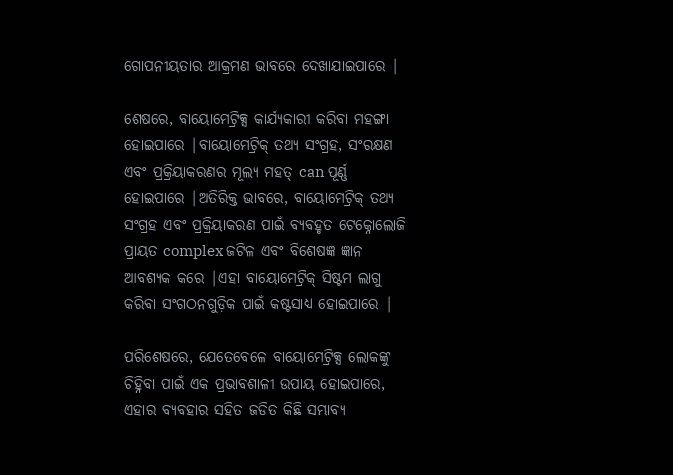ଗୋପନୀୟତାର ଆକ୍ରମଣ ଭାବରେ ଦେଖାଯାଇପାରେ |

ଶେଷରେ, ବାୟୋମେଟ୍ରିକ୍ସ କାର୍ଯ୍ୟକାରୀ କରିବା ମହଙ୍ଗା ହୋଇପାରେ |ବାୟୋମେଟ୍ରିକ୍ ତଥ୍ୟ ସଂଗ୍ରହ, ସଂରକ୍ଷଣ ଏବଂ ପ୍ରକ୍ରିୟାକରଣର ମୂଲ୍ୟ ମହତ୍ can ପୂର୍ଣ୍ଣ ହୋଇପାରେ |ଅତିରିକ୍ତ ଭାବରେ, ବାୟୋମେଟ୍ରିକ୍ ତଥ୍ୟ ସଂଗ୍ରହ ଏବଂ ପ୍ରକ୍ରିୟାକରଣ ପାଇଁ ବ୍ୟବହୃତ ଟେକ୍ନୋଲୋଜି ପ୍ରାୟତ complex ଜଟିଳ ଏବଂ ବିଶେଷଜ୍ଞ ଜ୍ଞାନ ଆବଶ୍ୟକ କରେ |ଏହା ବାୟୋମେଟ୍ରିକ୍ ସିଷ୍ଟମ ଲାଗୁ କରିବା ସଂଗଠନଗୁଡ଼ିକ ପାଇଁ କଷ୍ଟସାଧ୍ୟ ହୋଇପାରେ |

ପରିଶେଷରେ, ଯେତେବେଳେ ବାୟୋମେଟ୍ରିକ୍ସ ଲୋକଙ୍କୁ ଚିହ୍ନିବା ପାଇଁ ଏକ ପ୍ରଭାବଶାଳୀ ଉପାୟ ହୋଇପାରେ, ଏହାର ବ୍ୟବହାର ସହିତ ଜଡିତ କିଛି ସମ୍ଭାବ୍ୟ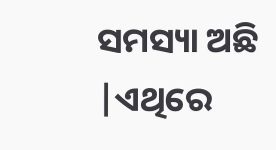ସମସ୍ୟା ଅଛି |ଏଥିରେ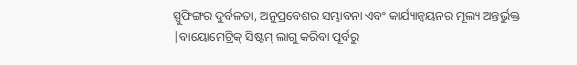ସ୍ପୁଫିଙ୍ଗର ଦୁର୍ବଳତା, ଅନୁପ୍ରବେଶର ସମ୍ଭାବନା ଏବଂ କାର୍ଯ୍ୟାନ୍ୱୟନର ମୂଲ୍ୟ ଅନ୍ତର୍ଭୁକ୍ତ |ବାୟୋମେଟ୍ରିକ୍ ସିଷ୍ଟମ୍ ଲାଗୁ କରିବା ପୂର୍ବରୁ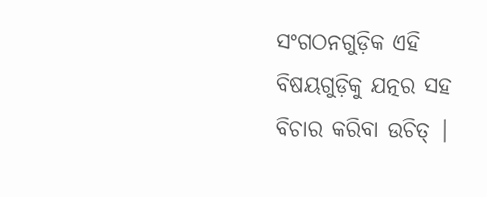ସଂଗଠନଗୁଡ଼ିକ ଏହି ବିଷୟଗୁଡ଼ିକୁ ଯତ୍ନର ସହ ବିଚାର କରିବା ଉଚିତ୍ |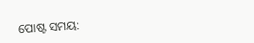ପୋଷ୍ଟ ସମୟ: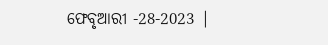ଫେବୃଆରୀ -28-2023 |